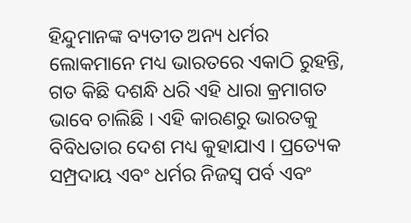ହିନ୍ଦୁମାନଙ୍କ ବ୍ୟତୀତ ଅନ୍ୟ ଧର୍ମର ଲୋକମାନେ ମଧ୍ୟ ଭାରତରେ ଏକାଠି ରୁହନ୍ତି, ଗତ କିଛି ଦଶନ୍ଧି ଧରି ଏହି ଧାରା କ୍ରମାଗତ ଭାବେ ଚାଲିଛି । ଏହି କାରଣରୁ ଭାରତକୁ ବିବିଧତାର ଦେଶ ମଧ୍ୟ କୁହାଯାଏ । ପ୍ରତ୍ୟେକ ସମ୍ପ୍ରଦାୟ ଏବଂ ଧର୍ମର ନିଜସ୍ୱ ପର୍ବ ଏବଂ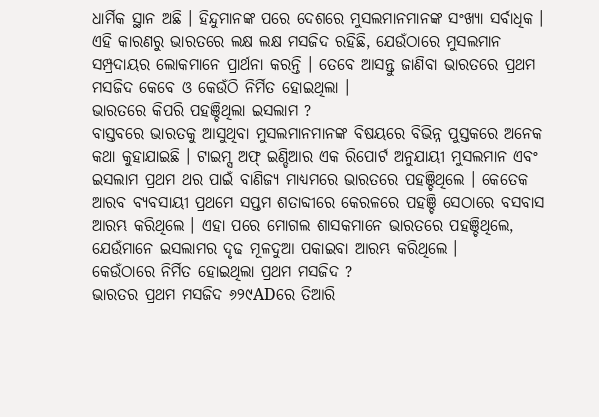ଧାର୍ମିକ ସ୍ଥାନ ଅଛି । ହିନ୍ଦୁମାନଙ୍କ ପରେ ଦେଶରେ ମୁସଲମାନମାନଙ୍କ ସଂଖ୍ୟା ସର୍ବାଧିକ । ଏହି କାରଣରୁ ଭାରତରେ ଲକ୍ଷ ଲକ୍ଷ ମସଜିଦ ରହିଛି, ଯେଉଁଠାରେ ମୁସଲମାନ ସମ୍ପ୍ରଦାୟର ଲୋକମାନେ ପ୍ରାର୍ଥନା କରନ୍ତି । ତେବେ ଆସନ୍ତୁ ଜାଣିବା ଭାରତରେ ପ୍ରଥମ ମସଜିଦ କେବେ ଓ କେଉଁଠି ନିର୍ମିତ ହୋଇଥିଲା ।
ଭାରତରେ କିପରି ପହଞ୍ଚିଥିଲା ଇସଲାମ ?
ବାସ୍ତବରେ ଭାରତକୁ ଆସୁଥିବା ମୁସଲମାନମାନଙ୍କ ବିଷୟରେ ବିଭିନ୍ନ ପୁସ୍ତକରେ ଅନେକ କଥା କୁହାଯାଇଛି । ଟାଇମ୍ସ ଅଫ୍ ଇଣ୍ଡିଆର ଏକ ରିପୋର୍ଟ ଅନୁଯାୟୀ ମୁସଲମାନ ଏବଂ ଇସଲାମ ପ୍ରଥମ ଥର ପାଇଁ ବାଣିଜ୍ୟ ମାଧ୍ୟମରେ ଭାରତରେ ପହଞ୍ଚିଥିଲେ । କେତେକ ଆରବ ବ୍ୟବସାୟୀ ପ୍ରଥମେ ସପ୍ତମ ଶତାବ୍ଦୀରେ କେରଳରେ ପହଞ୍ଚି ସେଠାରେ ବସବାସ ଆରମ୍ଭ କରିଥିଲେ । ଏହା ପରେ ମୋଗଲ ଶାସକମାନେ ଭାରତରେ ପହଞ୍ଚିଥିଲେ, ଯେଉଁମାନେ ଇସଲାମର ଦୃଢ ମୂଳଦୁଆ ପକାଇବା ଆରମ୍ଭ କରିଥିଲେ ।
କେଉଁଠାରେ ନିର୍ମିତ ହୋଇଥିଲା ପ୍ରଥମ ମସଜିଦ ?
ଭାରତର ପ୍ରଥମ ମସଜିଦ ୬୨୯ADରେ ତିଆରି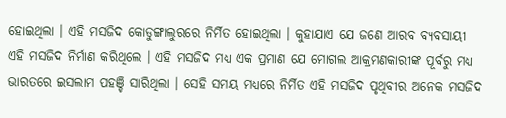ହୋଇଥିଲା । ଏହି ମସଜିଦ କୋଡୁଙ୍ଗାଲୁରରେ ନିର୍ମିତ ହୋଇଥିଲା । କୁହାଯାଏ ଯେ ଜଣେ ଆରବ ବ୍ୟବସାୟୀ ଏହି ମସଜିଦ ନିର୍ମାଣ କରିଥିଲେ । ଏହି ମସଜିଦ ମଧ୍ୟ ଏକ ପ୍ରମାଣ ଯେ ମୋଗଲ ଆକ୍ରମଣକାରୀଙ୍କ ପୂର୍ବରୁ ମଧ୍ୟ ଭାରତରେ ଇସଲାମ ପହଞ୍ଚି ସାରିଥିଲା । ସେହି ସମୟ ମଧ୍ୟରେ ନିର୍ମିତ ଏହି ମସଜିଦ ପୃଥିବୀର ଅନେକ ମସଜିଦ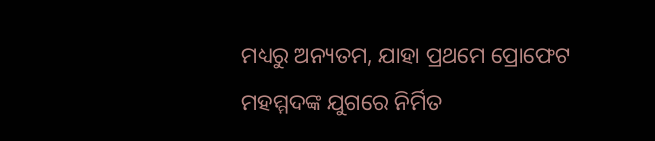ମଧ୍ୟରୁ ଅନ୍ୟତମ, ଯାହା ପ୍ରଥମେ ପ୍ରୋଫେଟ ମହମ୍ମଦଙ୍କ ଯୁଗରେ ନିର୍ମିତ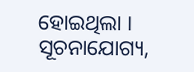ହୋଇଥିଲା ।
ସୂଚନାଯୋଗ୍ୟ,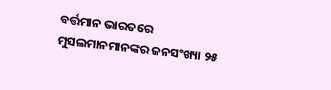ବର୍ତ୍ତମାନ ଭାରତରେ ମୁସଲମାନମାନଙ୍କର ଜନସଂଖ୍ୟା ୨୫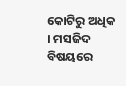କୋଟିରୁ ଅଧିକ । ମସଜିଦ ବିଷୟରେ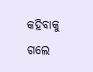କହିବାକୁ ଗଲେ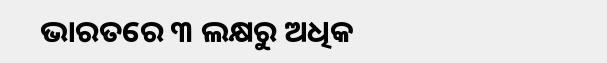ଭାରତରେ ୩ ଲକ୍ଷରୁ ଅଧିକ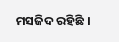ମସଜିଦ ରହିଛି ।